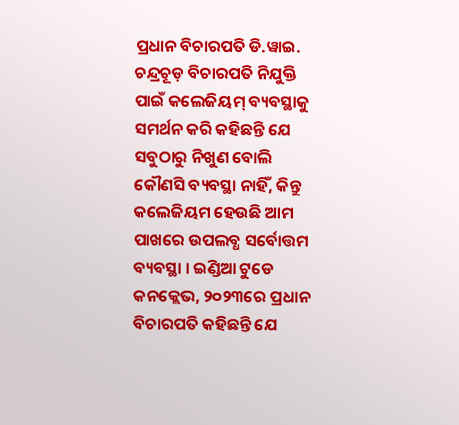ପ୍ରଧାନ ବିଚାରପତି ଡି.ୱାଇ. ଚନ୍ଦ୍ରଚୂଡ଼ ବିଚାରପତି ନିଯୁକ୍ତି ପାଇଁ କଲେଜିୟମ୍ ବ୍ୟବସ୍ଥାକୁ ସମର୍ଥନ କରି କହିଛନ୍ତି ଯେ ସବୁଠାରୁ ନିଖୁଣ ବୋଲି କୌଣସି ବ୍ୟବସ୍ଥା ନାହିଁ, କିନ୍ତୁ କଲେଜିୟମ ହେଉଛି ଆମ ପାଖରେ ଉପଲବ୍ଧ ସର୍ବୋତ୍ତମ ବ୍ୟବସ୍ଥା । ଇଣ୍ଡିଆ ଟୁଡେ କନକ୍ଲେଭ, ୨୦୨୩ରେ ପ୍ରଧାନ ବିଚାରପତି କହିଛନ୍ତି ଯେ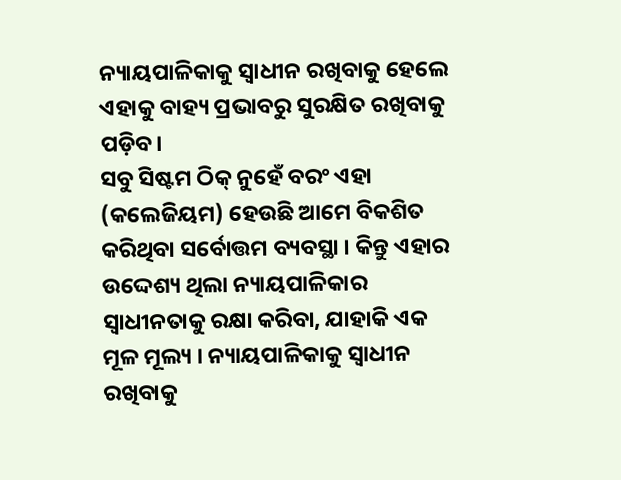ନ୍ୟାୟପାଳିକାକୁ ସ୍ୱାଧୀନ ରଖିବାକୁ ହେଲେ ଏହାକୁ ବାହ୍ୟ ପ୍ରଭାବରୁ ସୁରକ୍ଷିତ ରଖିବାକୁ ପଡ଼ିବ।
ସବୁ ସିଷ୍ଟମ ଠିକ୍ ନୁହେଁ ବରଂ ଏହା (କଲେଜିୟମ) ହେଉଛି ଆମେ ବିକଶିତ କରିଥିବା ସର୍ବୋତ୍ତମ ବ୍ୟବସ୍ଥା । କିନ୍ତୁ ଏହାର ଉଦ୍ଦେଶ୍ୟ ଥିଲା ନ୍ୟାୟପାଳିକାର ସ୍ୱାଧୀନତାକୁ ରକ୍ଷା କରିବା, ଯାହାକି ଏକ ମୂଳ ମୂଲ୍ୟ । ନ୍ୟାୟପାଳିକାକୁ ସ୍ୱାଧୀନ ରଖିବାକୁ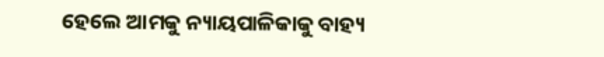ହେଲେ ଆମକୁ ନ୍ୟାୟପାଳିକାକୁ ବାହ୍ୟ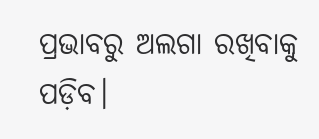ପ୍ରଭାବରୁ ଅଲଗା ରଖିବାକୁ ପଡ଼ିବ।